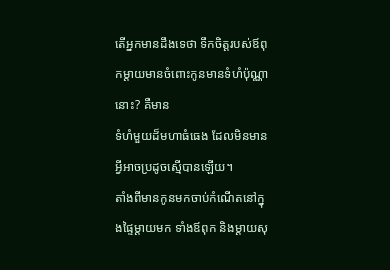តើអ្នកមានដឹងទេថា ទឹកចិត្តរបស់ឪពុកម្តាយមានចំពោះកូនមានទំហំប៉ុណ្ណានោះ? គឺមាន
ទំហំមួយដ៏មហាធំធេង ដែលមិនមានអ្វីអាចប្រដូចស្មើបានឡើយ។
តាំងពីមានកូនមកចាប់កំណើតនៅក្នុងផ្ទៃម្តាយមក ទាំងឪពុក និងម្តាយសុ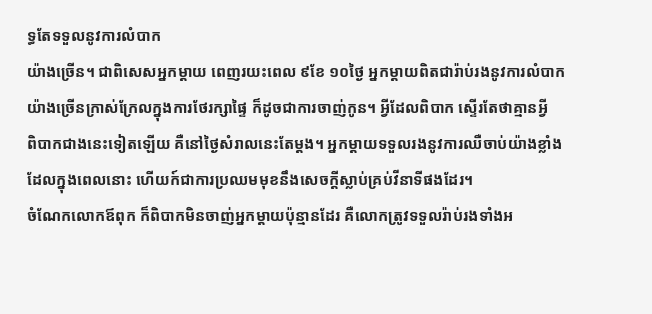ទ្ធតែទទួលនូវការលំបាក
យ៉ាងច្រើន។ ជាពិសេសអ្នកម្តាយ ពេញរយះពេល ៩ខែ ១០ថ្ងៃ អ្នកម្តាយពិតជារ៉ាប់រងនូវការលំបាក
យ៉ាងច្រើនក្រាស់ក្រែលក្នុងការថែរក្សាផ្ទៃ ក៏ដូចជាការចាញ់កូន។ អ្វីដែលពិបាក ស្ទើរតែថាគ្មានអ្វី
ពិបាកជាងនេះទៀតឡើយ គឺនៅថ្ងៃសំរាលនេះតែម្តង។ អ្នកម្តាយទទួលរងនូវការឈឺចាប់យ៉ាងខ្លាំង
ដែលក្នុងពេលនោះ ហើយក៍ជាការប្រឈមមុខនឹងសេចក្តីស្លាប់គ្រប់វីនាទីផងដែរ។
ចំណែកលោកឪពុក ក៏ពិបាកមិនចាញ់អ្នកម្តាយប៉ុន្មានដែរ គឺលោកត្រូវទទួលរ៉ាប់រងទាំងអ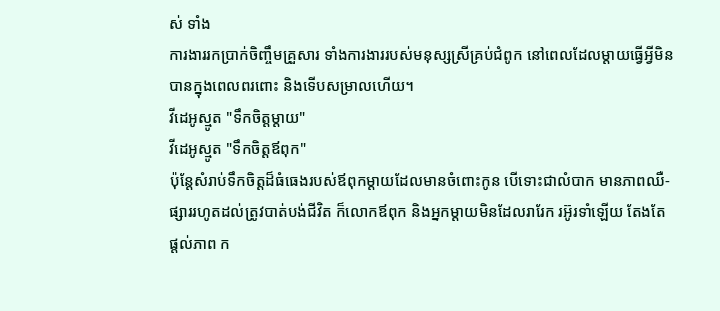ស់ ទាំង
ការងាររកប្រាក់ចិញ្ចឹមគ្រួសារ ទាំងការងាររបស់មនុស្សស្រីគ្រប់ជំពូក នៅពេលដែលម្តាយធ្វើអ្វីមិន
បានក្នុងពេលពរពោះ និងទើបសម្រាលហើយ។
វីដេអូស្មូត "ទឹកចិត្តម្តាយ"
វីដេអូស្មូត "ទឹកចិត្តឪពុក"
ប៉ុន្តែសំរាប់ទឹកចិត្តដ៏ធំធេងរបស់ឪពុកម្តាយដែលមានចំពោះកូន បើទោះជាលំបាក មានភាពឈឺ-
ផ្សាររហូតដល់ត្រូវបាត់បង់ជីវិត ក៏លោកឪពុក និងអ្នកម្តាយមិនដែលរារែក រអ៊ូរទាំឡើយ តែងតែ
ផ្តល់ភាព ក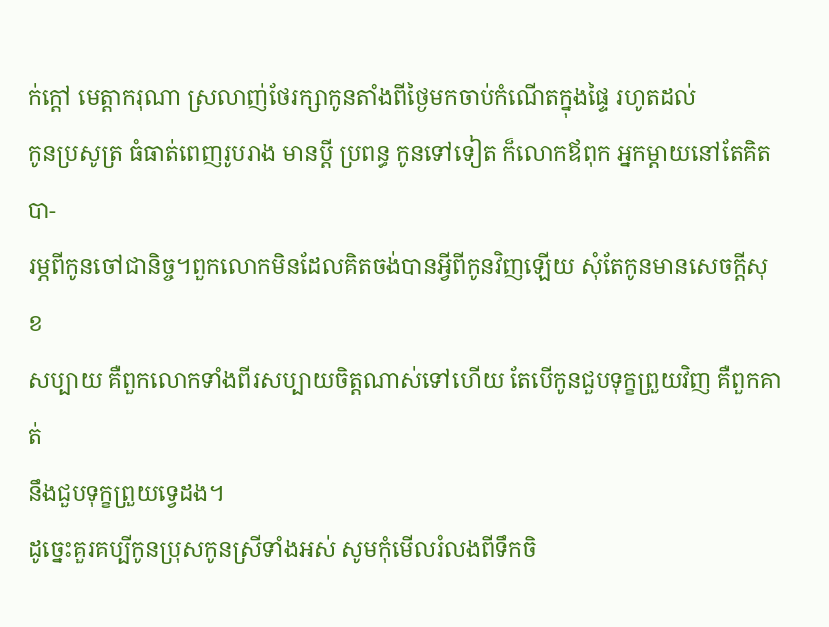ក់ក្តៅ មេត្តាករុណា ស្រលាញ់ថែរក្សាកូនតាំងពីថ្ងៃមកចាប់កំណើតក្នុងផ្ទៃ រហូតដល់
កូនប្រសូត្រ ធំធាត់ពេញរូបរាង មានប្តី ប្រពន្ធ កូនទៅទៀត ក៏លោកឪពុក អ្នកម្តាយនៅតែគិតបា-
រម្ភពីកូនចៅជានិច្ច។ពួកលោកមិនដែលគិតចង់បានអ្វីពីកូនវិញឡើយ សុំតែកូនមានសេចក្តីសុខ
សប្បាយ គឺពួកលោកទាំងពីរសប្បាយចិត្តណាស់ទៅហើយ តែបើកូនជួបទុក្ខព្រួយវិញ គឺពួកគាត់
នឹងជួបទុក្ខព្រួយទ្វេដង។
ដូច្នេះគួរគប្បីកូនប្រុសកូនស្រីទាំងអស់ សូមកុំមើលរំលងពីទឹកចិ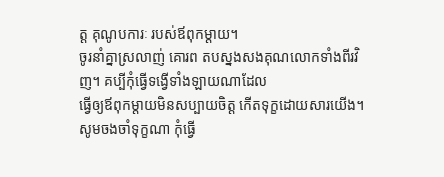ត្ត គុណូបការៈ របស់ឪពុកម្តាយ។
ចូរនាំគ្នាស្រលាញ់ គោរព តបស្នងសងគុណលោកទាំងពីរវិញ។ គប្បីកុំធ្វើទង្វើទាំងឡាយណាដែល
ធ្វើឲ្យឪពុកម្តាយមិនសប្បាយចិត្ត កើតទុក្ខដោយសារយើង។ សូមចងចាំទុក្ខណា កុំធ្វើ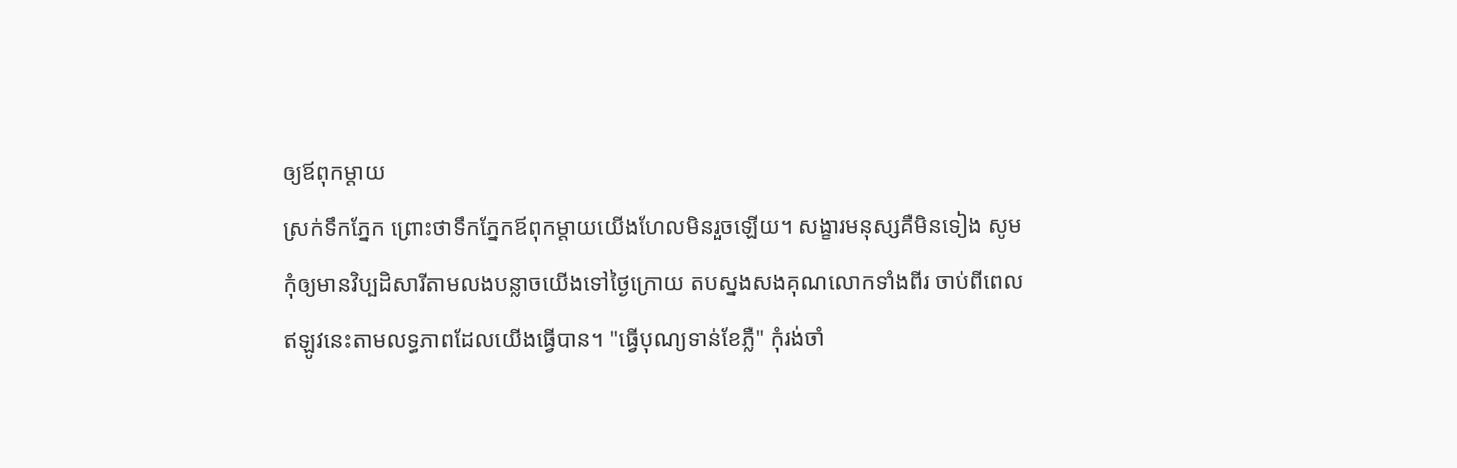ឲ្យឪពុកម្តាយ
ស្រក់ទឹកភ្នែក ព្រោះថាទឹកភ្នែកឪពុកម្តាយយើងហែលមិនរួចឡើយ។ សង្ខារមនុស្សគឺមិនទៀង សូម
កុំឲ្យមានវិប្បដិសារីតាមលងបន្លាចយើងទៅថ្ងៃក្រោយ តបស្នងសងគុណលោកទាំងពីរ ចាប់ពីពេល
ឥឡូវនេះតាមលទ្ធភាពដែលយើងធ្វើបាន។ "ធ្វើបុណ្យទាន់ខែភ្លឺ" កុំរង់ចាំ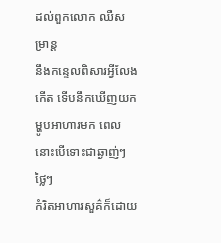ដល់ពួកលោក ឈឺសម្រាន្ត
នឹងកន្ទេលពិសារអ្វីលែងកើត ទើបនឹកឃើញយកម្ហូបអាហារមក ពេលនោះបើទោះជាឆ្ងាញ់ៗ ថ្លៃៗ
កំរិតអាហារសួគ៌ក៏ដោយ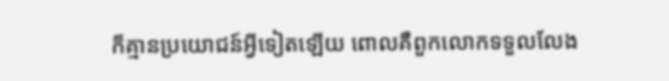ក៏គ្មានប្រយោជន៍អ្វីទៀតឡើយ ពោលគឺពួកលោកទទួលលែង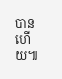បានហើយ៕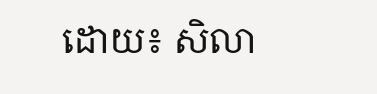ដោយ៖ សិលា